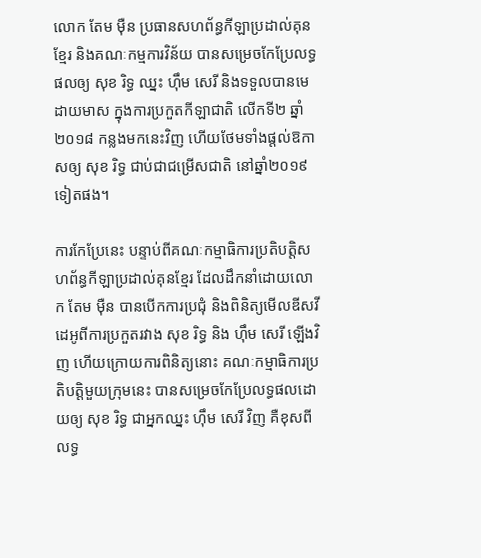លោក តែម ម៉ឺន ប្រធានសហព័ន្ធកីឡាប្រដាល់គុនខ្មែរ និងគណៈកម្មការវិន័យ បានសម្រេចកែប្រែលទ្ធផលឲ្យ សុខ រិទ្ធ ឈ្នះ ហ៊ឹម សេរី និងទទួលបានមេដាយមាស ក្នុងការប្រកួតកីឡាជាតិ លើកទី២ ឆ្នាំ២០១៨ កន្លងមកនេះវិញ ហើយថែមទាំងផ្តល់ឱកាសឲ្យ សុខ រិទ្ធ ជាប់ជាជម្រើសជាតិ នៅឆ្នាំ២០១៩ទៀតផង។

ការកែប្រែនេះ បន្ទាប់ពីគណៈកម្មាធិការប្រតិបត្តិសហព័ន្ធកីឡាប្រដាល់គុនខ្មែរ ដែលដឹកនាំដោយលោក តែម ម៉ឺន បានបើកការប្រជុំ និងពិនិត្យមើលឌីសវីដេអូពីការប្រកួតរវាង សុខ រិទ្ធ និង ហ៊ឹម សេរី ឡើងវិញ ហើយក្រោយការពិនិត្យនោះ គណៈកម្មាធិការប្រតិបត្តិមួយក្រុមនេះ បានសម្រេចកែប្រែលទ្ធផលដោយឲ្យ សុខ រិទ្ធ ជាអ្នកឈ្នះ ហ៊ឹម សេរី វិញ គឺខុសពីលទ្ធ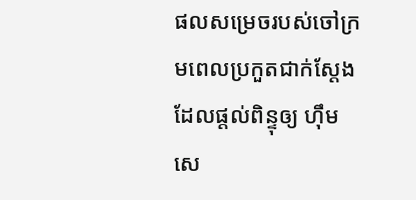ផលសម្រេចរបស់ចៅក្រមពេលប្រកួតជាក់ស្តែង ដែលផ្តល់ពិន្ទុឲ្យ ហ៊ឹម សេ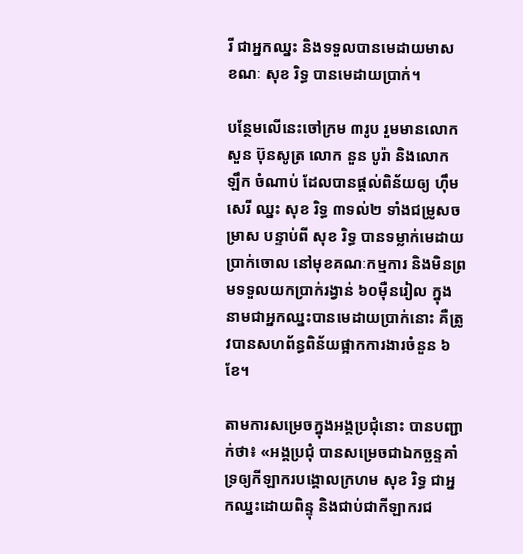រី ជាអ្នកឈ្នះ និងទទួលបានមេដាយមាស ខណៈ សុខ រិទ្ធ បានមេដាយប្រាក់។

បន្ថែមលើនេះចៅក្រម ៣រូប រួមមានលោក សួន ប៊ុនសូត្រ លោក នួន បូរ៉ា និងលោក ឡឹក ចំណាប់ ដែលបានផ្តល់ពិន័យឲ្យ ហ៊ឹម សេរី ឈ្នះ សុខ រិទ្ធ ៣ទល់២ ទាំងជម្រូសចម្រាស បន្ទាប់ពី សុខ រិទ្ធ បានទម្លាក់មេដាយប្រាក់ចោល នៅមុខគណៈកម្មការ និងមិនព្រមទទួលយកប្រាក់រង្វាន់ ៦០ម៉ឺនរៀល ក្នុងនាមជាអ្នកឈ្នះបានមេដាយប្រាក់នោះ គឺត្រូវបានសហព័ន្ធពិន័យផ្អាកការងារចំនួន ៦ខែ។

តាមការសម្រេចក្នុងអង្គប្រជុំនោះ បានបញ្ជាក់ថា៖ «អង្គប្រជុំ បានសម្រេចជាឯកច្ឆន្ទគាំទ្រឲ្យកីឡាករបង្គោលក្រហម សុខ រិទ្ធ ជាអ្នកឈ្នះដោយពិន្ទុ និងជាប់ជាកីឡាករជ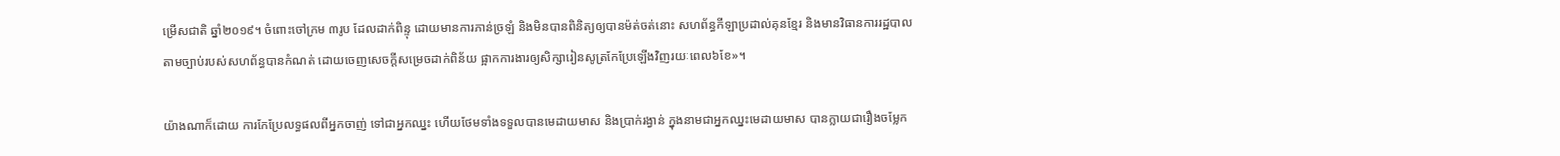ម្រើសជាតិ ឆ្នាំ២០១៩។ ចំពោះចៅក្រម ៣រូប ដែលដាក់ពិន្ទុ ដោយមានការភាន់ច្រឡំ និងមិនបានពិនិត្យឲ្យបានម៉ត់ចត់នោះ សហព័ន្ធកីឡាប្រដាល់គុនខ្មែរ និងមានវិធានការរដ្ឋបាល តាមច្បាប់របស់សហព័ន្ធបានកំណត់ ដោយចេញសេចក្តីសម្រេចដាក់ពិន័យ ផ្អាកការងារឲ្យសិក្សារៀនសូត្រកែប្រែឡើងវិញរយៈពេល៦ខែ»។

យ៉ាងណាក៏ដោយ ការកែប្រែលទ្ធផលពីអ្នកចាញ់ ទៅជាអ្នកឈ្នះ ហើយថែមទាំងទទួលបានមេដាយមាស និងប្រាក់រង្វាន់ ក្នុងនាមជាអ្នកឈ្នះមេដាយមាស បានក្លាយជារឿងចម្លែក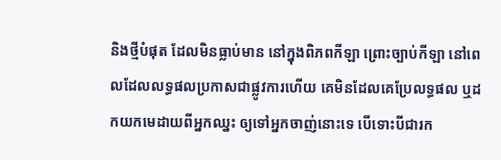និងថ្មីបំផុត ដែលមិនធ្លាប់មាន នៅក្នុងពិភពកីឡា ព្រោះច្បាប់កីឡា នៅពេលដែលលទ្ធផលប្រកាសជាផ្លូវការហើយ គេមិនដែលគេប្រែលទ្ធផល ឬដកយកមេដាយពីអ្នកឈ្នះ ឲ្យទៅអ្នកចាញ់នោះទេ បើទោះបីជារក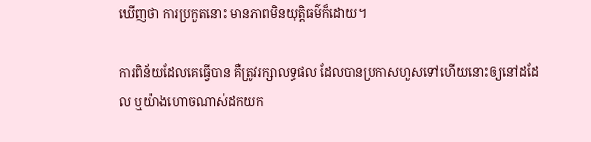ឃើញថា ការប្រកួតនោះ មានភាពមិនយុត្តិធម៌ក៏ដោយ។

ការពិន័យដែលគេធ្វើបាន គឺត្រូវរក្សាលទ្ធផល ដែលបានប្រកាសហួសទៅហើយនោះឲ្យនៅដដែល ឬយ៉ាងហោចណាស់ដកយក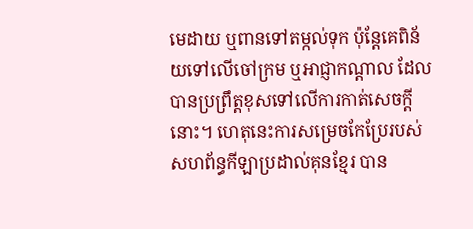មេដាយ ឬពានទៅតម្កល់ទុក ប៉ុន្តែគេពិន័យទៅលើចៅក្រម ឬអាជ្ញាកណ្តាល ដែលបានប្រព្រឹត្តខុសទៅលើការកាត់សេចក្តីនោះ។ ហេតុនេះការសម្រេចកែប្រែរបស់សហព័ន្ធកីឡាប្រដាល់គុនខ្មែរ បាន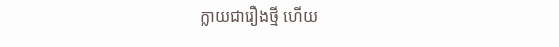ក្លាយជារឿងថ្មី ហើយ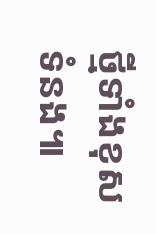ថ្មីទាំងខុសទំនង៕